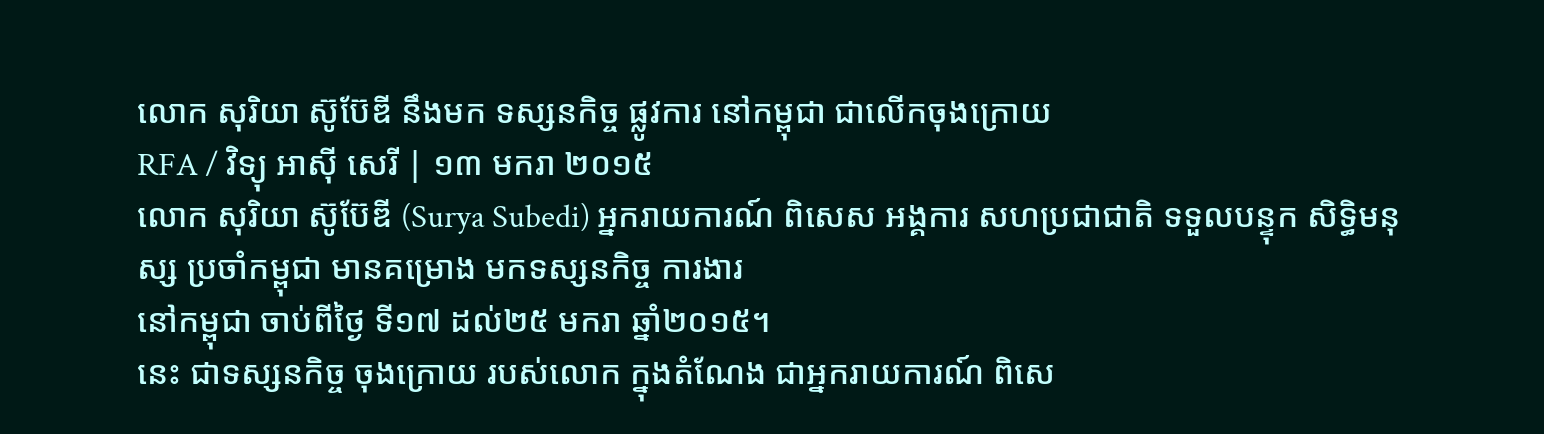លោក សុរិយា ស៊ូប៊ែឌី នឹងមក ទស្សនកិច្ច ផ្លូវការ នៅកម្ពុជា ជាលើកចុងក្រោយ
RFA / វិទ្យុ អាស៊ី សេរី | ១៣ មករា ២០១៥
លោក សុរិយា ស៊ូប៊ែឌី (Surya Subedi) អ្នករាយការណ៍ ពិសេស អង្គការ សហប្រជាជាតិ ទទួលបន្ទុក សិទ្ធិមនុស្ស ប្រចាំកម្ពុជា មានគម្រោង មកទស្សនកិច្ច ការងារ
នៅកម្ពុជា ចាប់ពីថ្ងៃ ទី១៧ ដល់២៥ មករា ឆ្នាំ២០១៥។
នេះ ជាទស្សនកិច្ច ចុងក្រោយ របស់លោក ក្នុងតំណែង ជាអ្នករាយការណ៍ ពិសេ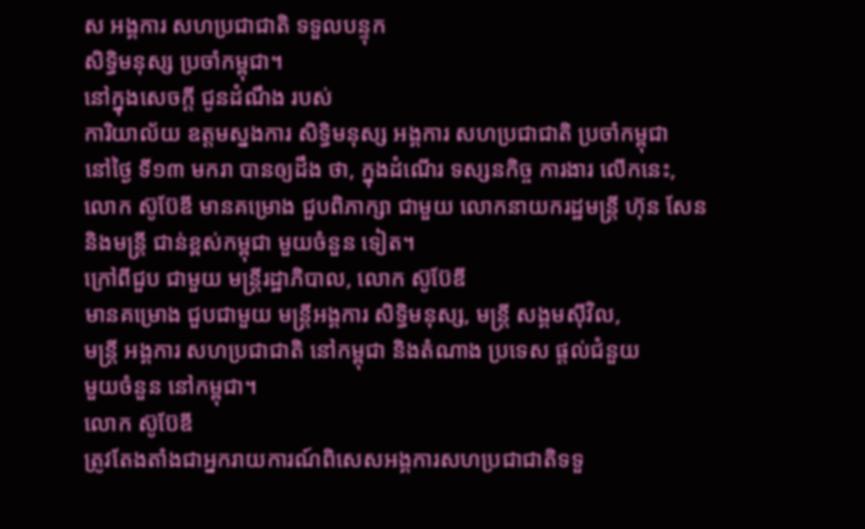ស អង្គការ សហប្រជាជាតិ ទទួលបន្ទុក
សិទ្ធិមនុស្ស ប្រចាំកម្ពុជា។
នៅក្នុងសេចក្ដី ជូនដំណឹង របស់
ការិយាល័យ ឧត្ដមស្នងការ សិទ្ធិមនុស្ស អង្គការ សហប្រជាជាតិ ប្រចាំកម្ពុជា
នៅថ្ងៃ ទី១៣ មករា បានឲ្យដឹង ថា, ក្នុងដំណើរ ទស្សនកិច្ច ការងារ លើកនេះ,
លោក ស៊ូប៊ែឌី មានគម្រោង ជួបពិភាក្សា ជាមួយ លោកនាយករដ្ឋមន្ត្រី ហ៊ុន សែន
និងមន្ត្រី ជាន់ខ្ពស់កម្ពុជា មួយចំនួន ទៀត។
ក្រៅពីជួប ជាមួយ មន្ត្រីរដ្ឋាភិបាល, លោក ស៊ូប៊ែឌី
មានគម្រោង ជួបជាមួយ មន្ត្រីអង្គការ សិទ្ធិមនុស្ស, មន្ត្រី សង្គមស៊ីវិល,
មន្ត្រី អង្គការ សហប្រជាជាតិ នៅកម្ពុជា និងតំណាង ប្រទេស ផ្តល់ជំនួយ
មួយចំនួន នៅកម្ពុជា។
លោក ស៊ូប៊ែឌី
ត្រូវតែងតាំងជាអ្នករាយការណ៍ពិសេសអង្គការសហប្រជាជាតិទទួ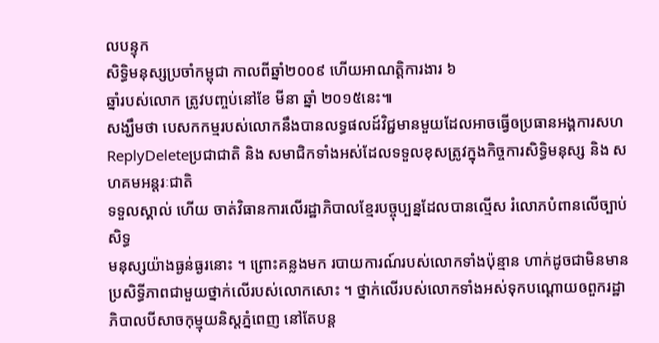លបន្ទុក
សិទ្ធិមនុស្សប្រចាំកម្ពុជា កាលពីឆ្នាំ២០០៩ ហើយអាណត្តិការងារ ៦
ឆ្នាំរបស់លោក ត្រូវបញ្ចប់នៅខែ មីនា ឆ្នាំ ២០១៥នេះ៕
សង្ឃឹមថា បេសកកម្មរបស់លោកនឹងបានលទ្ធផលដ៍វិជ្ជមានមួយដែលអាចធ្វើឲប្រធានអង្គការសហ
ReplyDeleteប្រជាជាតិ និង សមាជិកទាំងអស់ដែលទទួលខុសត្រូវក្នុងកិច្ចការសិទ្ធិមនុស្ស និង សហគមអន្តរៈជាតិ
ទទួលស្គាល់ ហើយ ចាត់វិធានការលើរដ្ឋាភិបាលខ្មែរបច្ចុប្បន្នដែលបានល្មើស រំលោភបំពានលើច្បាប់សិទ្ធ
មនុស្សយ៉ាងធ្ងន់ធ្ងរនោះ ។ ព្រោះគន្លងមក របាយការណ៍របស់លោកទាំងប៉ុន្មាន ហាក់ដូចជាមិនមាន
ប្រសិទ្ធីភាពជាមួយថ្នាក់លើរបស់លោកសោះ ។ ថ្នាក់លើរបស់លោកទាំងអស់ទុកបណ្តោយឲពួករដ្ឋា
ភិបាលបីសាចកុម្មុយនិស្តភ្នំពេញ នៅតែបន្ត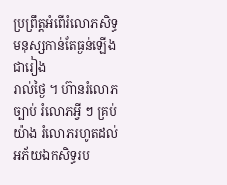ប្រព្រឹត្តអំពើរំលោភសិទ្ធមនុស្សកាន់តែធ្ងន់ឡើងជារៀង
រាល់ថ្ងៃ ។ ហ៊ានរំលោភច្បាប់ រំលោភអ្វី ៗ គ្រប់យ៉ាង រំលោភរហូតដល់អភ័យឯកសិទ្ធរប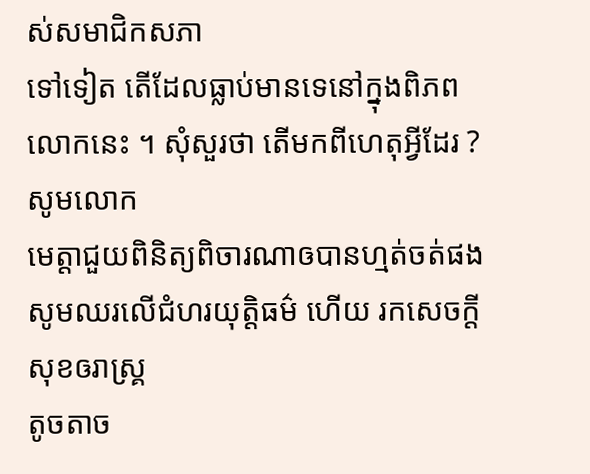ស់សមាជិកសភា
ទៅទៀត តើដែលធ្លាប់មានទេនៅក្នុងពិភពលោកនេះ ។ សុំសួរថា តើមកពីហេតុអ្វីដែរ ? សូមលោក
មេត្តាជួយពិនិត្យពិចារណាឲបានហ្មត់ចត់ផង សូមឈរលើជំហរយុត្តិធម៌ ហើយ រកសេចក្តីសុខឲរាស្រ្គ
តូចតាច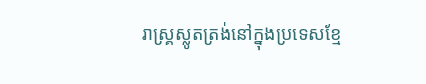រាស្រ្គស្លូតត្រង់នៅក្នុងប្រទេសខ្មែ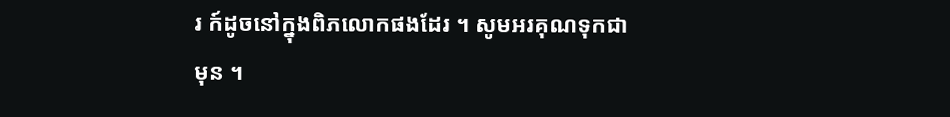រ ក៍ដូចនៅក្នុងពិភលោកផងដែរ ។ សូមអរគុណទុកជា
មុន ។